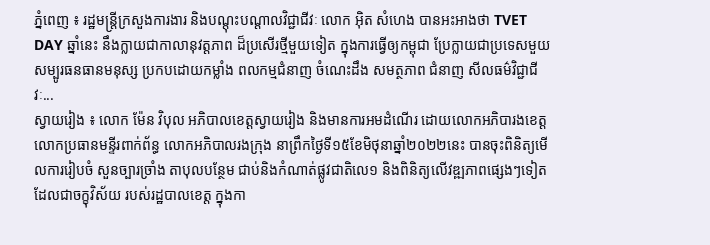ភ្នំពេញ ៖ រដ្ឋមន្ត្រីក្រសួងការងារ និងបណ្តុះបណ្តាលវិជ្ជាជីវៈ លោក អ៊ិត សំហេង បានអះអាងថា TVET DAY ឆ្នាំនេះ នឹងក្លាយជាកាលានុវត្តភាព ដ៏ប្រសើរថ្មីមួយទៀត ក្នុងការធ្វើឲ្យកម្ពុជា ប្រែក្លាយជាប្រទេសមួយ សម្បូរធនធានមនុស្ស ប្រកបដោយកម្លាំង ពលកម្មជំនាញ ចំណេះដឹង សមត្ថភាព ជំនាញ សីលធម៌វិជ្ជាជីវៈ...
ស្វាយរៀង ៖ លោក ម៉ែន វិបុល អភិបាលខេត្តស្វាយរៀង និងមានការអមដំណើរ ដោយលោកអភិបារងខេត្ត លោកប្រធានមន្ទីរពាក់ព័ន្ធ លោកអភិបាលរងក្រុង នាព្រឹកថ្ងៃទី១៥ខែមិថុនាឆ្នាំ២០២២នេះ បានចុះពិនិត្យមើលការរៀបចំ សួនច្បារច្រាំង តាបុលបន្ថែម ជាប់និងកំណាត់ផ្លូវជាតិលេ១ និងពិនិត្យលើវឌ្ឍភាពផ្សេងៗទៀត ដែលជាចក្ខុវិស័យ របស់រដ្ឋបាលខេត្ត ក្នុងកា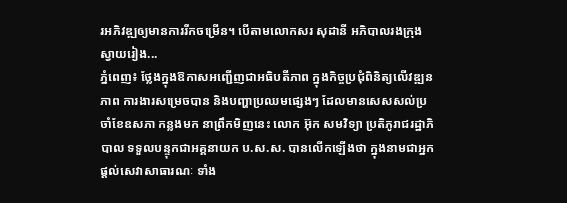រអភិវឌ្ឍឲ្យមានការរីកចម្រើន។ បើតាមលោកសរ សុដានី អភិបាលរងក្រុងស្វាយរៀង...
ភ្នំពេញ៖ ថ្លែងក្នុងឱកាសអញ្ជើញជាអធិបតីភាព ក្នុងកិច្ចប្រជុំពិនិត្យលើវឌ្ឍនភាព ការងារសម្រេចបាន និងបញ្ហាប្រឈមផ្សេងៗ ដែលមានសេសសល់ប្រចាំខែឧសភា កន្លងមក នាព្រឹកមិញនេះ លោក អ៊ុក សមវិទ្យា ប្រតិភូរាជរដ្ឋាភិបាល ទទួលបន្ទុកជាអគ្គនាយក ប.ស.ស. បានលើកឡើងថា ក្នុងនាមជាអ្នកផ្ដល់សេវាសាធារណៈ ទាំង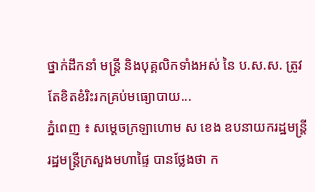ថ្នាក់ដឹកនាំ មន្រ្តី និងបុគ្គលិកទាំងអស់ នៃ ប.ស.ស. ត្រូវតែខិតខំរិះរកគ្រប់មធ្យោបាយ...
ភ្នំពេញ ៖ សម្ដេចក្រឡាហោម ស ខេង ឧបនាយករដ្ឋមន្ត្រី រដ្ឋមន្ត្រីក្រសួងមហាផ្ទៃ បានថ្លែងថា ក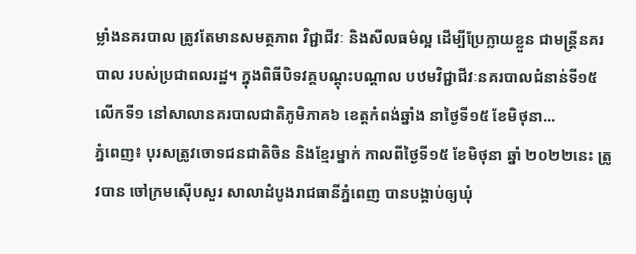ម្លាំងនគរបាល ត្រូវតែមានសមត្ថភាព វិជ្ជាជីវៈ និងសីលធម៌ល្អ ដើម្បីប្រែក្លាយខ្លួន ជាមន្រ្តីនគរបាល របស់ប្រជាពលរដ្ឋ។ ក្នុងពិធីបិទវគ្គបណ្ដុះបណ្ដាល បឋមវិជ្ជាជីវៈនគរបាលជំនាន់ទី១៥ លើកទី១ នៅសាលានគរបាលជាតិភូមិភាគ៦ ខេត្តកំពង់ឆ្នាំង នាថ្ងៃទី១៥ ខែមិថុនា...
ភ្នំពេញ៖ បុរសត្រូវចោទជនជាតិចិន និងខ្មែរម្នាក់ កាលពីថ្ងៃទី១៥ ខែមិថុនា ឆ្នាំ ២០២២នេះ ត្រូវបាន ចៅក្រមស៊ើបសួរ សាលាដំបូងរាជធានីភ្នំពេញ បានបង្គាប់ឲ្យឃុំ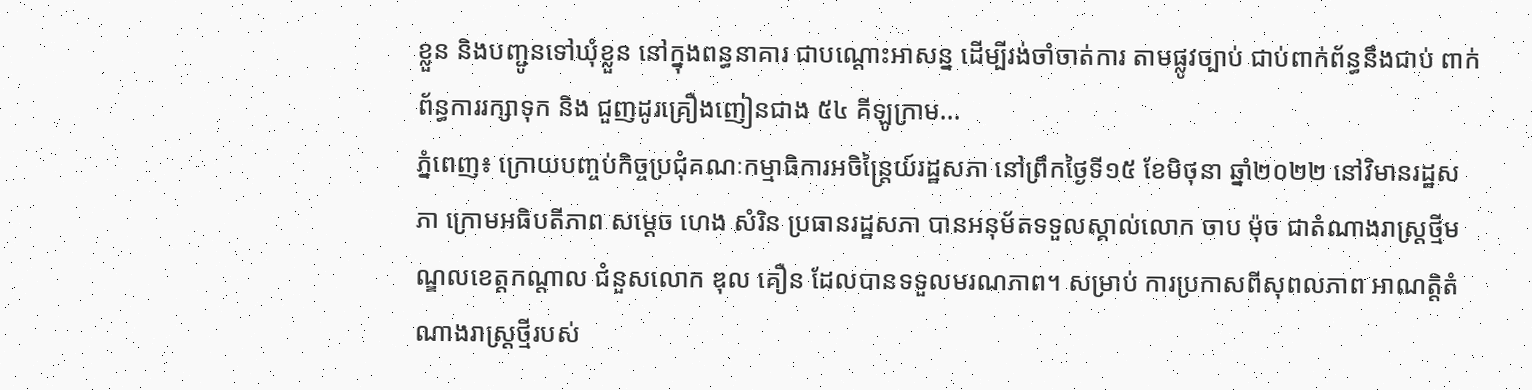ខ្លួន និងបញ្ជូនទៅឃុំខ្លួន នៅក្នុងពន្ធនាគារ ជាបណ្ដោះអាសន្ន ដើម្បីរង់ចាំចាត់ការ តាមផ្លូវច្បាប់ ជាប់ពាក់ព័ន្ធនឹងជាប់ ពាក់ព័ន្ធការរក្សាទុក និង ជួញដូរគ្រឿងញៀនជាង ៥៤ គីឡូក្រាម...
ភ្នំពេញ៖ ក្រោយបញ្ចប់កិច្ចប្រជុំគណៈកម្មាធិការអចិន្រ្តៃយ៍រដ្ឋសភា នៅព្រឹកថ្ងៃទី១៥ ខែមិថុនា ឆ្នាំ២០២២ នៅវិមានរដ្ឋសភា ក្រោមអធិបតីភាព សម្តេច ហេង សំរិន ប្រធានរដ្ឋសភា បានអនុម័តទទួលស្គាល់លោក ចាប ម៉ុច ជាតំណាងរាស្រ្តថ្មីមណ្ឌលខេត្តកណ្តាល ជំនួសលោក ឌុល គឿន ដែលបានទទួលមរណភាព។ សម្រាប់ ការប្រកាសពីសុពលភាព អាណត្តិតំណាងរាស្រ្តថ្មីរបស់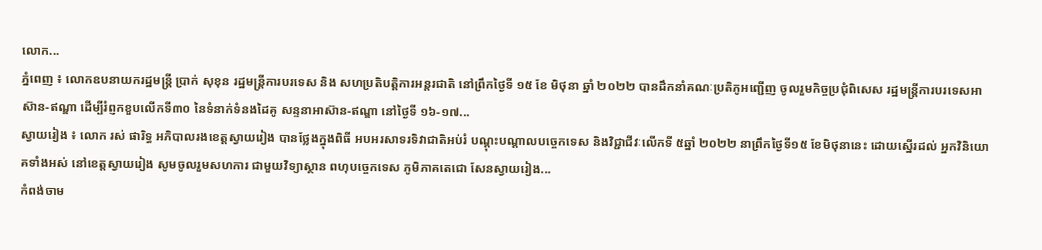លោក...
ភ្នំពេញ ៖ លោកឧបនាយករដ្ឋមន្ត្រី ប្រាក់ សុខុន រដ្ឋមន្ត្រីការបរទេស និង សហប្រតិបត្តិការអន្តរជាតិ នៅព្រឹកថ្ងៃទី ១៥ ខែ មិថុនា ឆ្នាំ ២០២២ បានដឹកនាំគណៈប្រតិភូអញ្ជើញ ចូលរួមកិច្ចប្រជុំពិសេស រដ្ឋមន្រ្តីការបរទេសអាស៊ាន-ឥណ្ឌា ដើម្បីរំព្ញកខួបលើកទី៣០ នៃទំនាក់ទំនងដៃគូ សន្ទនាអាស៊ាន-ឥណ្ឌា នៅថ្ងៃទី ១៦-១៧...
ស្វាយរៀង ៖ លោក រស់ ផារិទ្ធ អភិបាលរងខេត្តស្វាយរៀង បានថ្លែងក្នុងពិធី អបអរសាទរទិវាជាតិអប់រំ បណ្ដុះបណ្ដាលបច្ចេកទេស និងវិជ្ជាជីវៈលើកទី ៥ឆ្នាំ ២០២២ នាព្រឹកថ្ងៃទី១៥ ខែមិថុនានេះ ដោយស្នើរដល់ អ្នកវិនិយោគទាំងអស់ នៅខេត្តស្វាយរៀង សូមចូលរួមសហការ ជាមួយវិទ្យាស្ថាន ពហុបច្ចេកទេស ភូមិភាគតេជោ សែនស្វាយរៀង...
កំពង់ចាម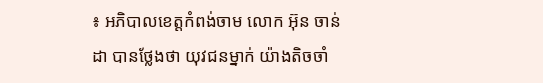៖ អភិបាលខេត្តកំពង់ចាម លោក អ៊ុន ចាន់ដា បានថ្លែងថា យុវជនម្នាក់ យ៉ាងតិចចាំ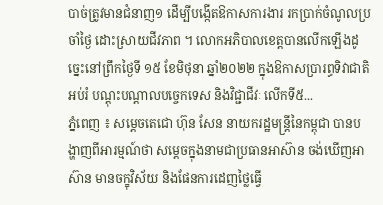បាច់ត្រូវមានជំនាញ១ ដើម្បីបង្កើតឱកាសការងារ រកប្រាក់ចំណូលប្រចាំថ្ងៃ ដោះស្រាយជីវភាព ។ លោកអភិបាលខេត្តបានលើកឡើងដូច្នេះនៅព្រឹកថ្ងៃទី ១៥ ខែមិថុនា ឆ្នាំ២០២២ ក្នុងឱកាសប្រារព្ធទិវាជាតិ អប់រំ បណ្តុះបណ្តាលបច្ចេកទេស និងវិជ្ជាជីវៈ លើកទី៥...
ភ្នំពេញ ៖ សម្ដេចតេជោ ហ៊ុន សែន នាយករដ្ឋមន្ដ្រីនៃកម្ពុជា បានបង្ហាញពីអារម្មណ៍ថា សម្តេចក្នុងនាមជាប្រធានអាស៊ាន ចង់ឃើញអាស៊ាន មានចក្ខុវិស័យ និងផែនការដេញថ្លៃធ្វើ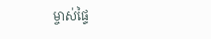ម្ចាស់ផ្ទៃ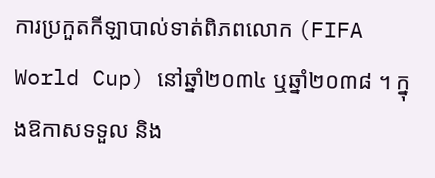ការប្រកួតកីឡាបាល់ទាត់ពិភពលោក (FIFA World Cup) នៅឆ្នាំ២០៣៤ ឬឆ្នាំ២០៣៨ ។ ក្នុងឱកាសទទួល និង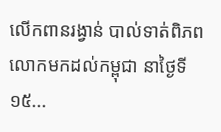លើកពានរង្វាន់ បាល់ទាត់ពិភពលោកមកដល់កម្ពុជា នាថ្ងៃទី១៥...